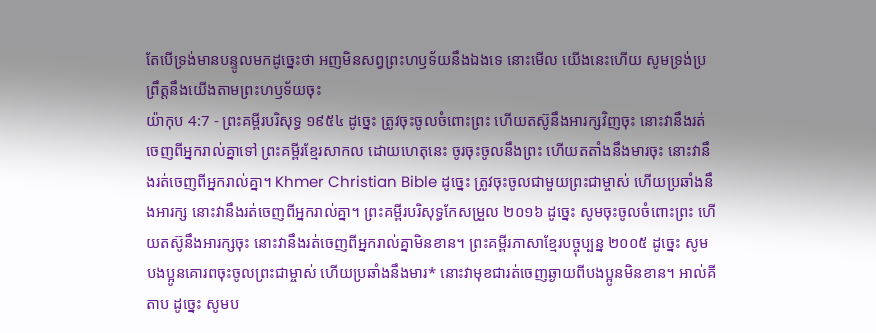តែបើទ្រង់មានបន្ទូលមកដូច្នេះថា អញមិនសព្វព្រះហឫទ័យនឹងឯងទេ នោះមើល យើងនេះហើយ សូមទ្រង់ប្រព្រឹត្តនឹងយើងតាមព្រះហឫទ័យចុះ
យ៉ាកុប 4:7 - ព្រះគម្ពីរបរិសុទ្ធ ១៩៥៤ ដូច្នេះ ត្រូវចុះចូលចំពោះព្រះ ហើយតស៊ូនឹងអារក្សវិញចុះ នោះវានឹងរត់ចេញពីអ្នករាល់គ្នាទៅ ព្រះគម្ពីរខ្មែរសាកល ដោយហេតុនេះ ចូរចុះចូលនឹងព្រះ ហើយតតាំងនឹងមារចុះ នោះវានឹងរត់ចេញពីអ្នករាល់គ្នា។ Khmer Christian Bible ដូច្នេះ ត្រូវចុះចូលជាមួយព្រះជាម្ចាស់ ហើយប្រឆាំងនឹងអារក្ស នោះវានឹងរត់ចេញពីអ្នករាល់គ្នា។ ព្រះគម្ពីរបរិសុទ្ធកែសម្រួល ២០១៦ ដូច្នេះ សូមចុះចូលចំពោះព្រះ ហើយតស៊ូនឹងអារក្សចុះ នោះវានឹងរត់ចេញពីអ្នករាល់គ្នាមិនខាន។ ព្រះគម្ពីរភាសាខ្មែរបច្ចុប្បន្ន ២០០៥ ដូច្នេះ សូមបងប្អូនគោរពចុះចូលព្រះជាម្ចាស់ ហើយប្រឆាំងនឹងមារ* នោះវាមុខជារត់ចេញឆ្ងាយពីបងប្អូនមិនខាន។ អាល់គីតាប ដូច្នេះ សូមប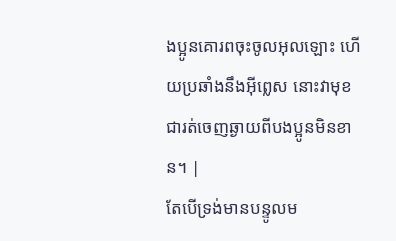ងប្អូនគោរពចុះចូលអុលឡោះ ហើយប្រឆាំងនឹងអ៊ីព្លេស នោះវាមុខជារត់ចេញឆ្ងាយពីបងប្អូនមិនខាន។ |
តែបើទ្រង់មានបន្ទូលម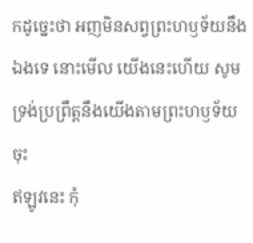កដូច្នេះថា អញមិនសព្វព្រះហឫទ័យនឹងឯងទេ នោះមើល យើងនេះហើយ សូមទ្រង់ប្រព្រឹត្តនឹងយើងតាមព្រះហឫទ័យចុះ
ឥឡូវនេះ កុំ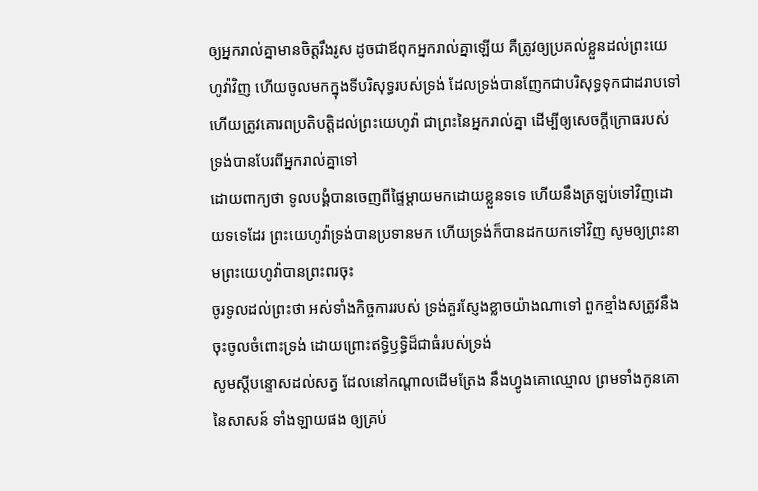ឲ្យអ្នករាល់គ្នាមានចិត្តរឹងរូស ដូចជាឪពុកអ្នករាល់គ្នាឡើយ គឺត្រូវឲ្យប្រគល់ខ្លួនដល់ព្រះយេហូវ៉ាវិញ ហើយចូលមកក្នុងទីបរិសុទ្ធរបស់ទ្រង់ ដែលទ្រង់បានញែកជាបរិសុទ្ធទុកជាដរាបទៅ ហើយត្រូវគោរពប្រតិបត្តិដល់ព្រះយេហូវ៉ា ជាព្រះនៃអ្នករាល់គ្នា ដើម្បីឲ្យសេចក្ដីក្រោធរបស់ទ្រង់បានបែរពីអ្នករាល់គ្នាទៅ
ដោយពាក្យថា ទូលបង្គំបានចេញពីផ្ទៃម្តាយមកដោយខ្លួនទទេ ហើយនឹងត្រឡប់ទៅវិញដោយទទេដែរ ព្រះយេហូវ៉ាទ្រង់បានប្រទានមក ហើយទ្រង់ក៏បានដកយកទៅវិញ សូមឲ្យព្រះនាមព្រះយេហូវ៉ាបានព្រះពរចុះ
ចូរទូលដល់ព្រះថា អស់ទាំងកិច្ចការរបស់ ទ្រង់គួរស្ញែងខ្លាចយ៉ាងណាទៅ ពួកខ្មាំងសត្រូវនឹងចុះចូលចំពោះទ្រង់ ដោយព្រោះឥទ្ធិឫទ្ធិដ៏ជាធំរបស់ទ្រង់
សូមស្តីបន្ទោសដល់សត្វ ដែលនៅកណ្តាលដើមត្រែង នឹងហ្វូងគោឈ្មោល ព្រមទាំងកូនគោនៃសាសន៍ ទាំងឡាយផង ឲ្យគ្រប់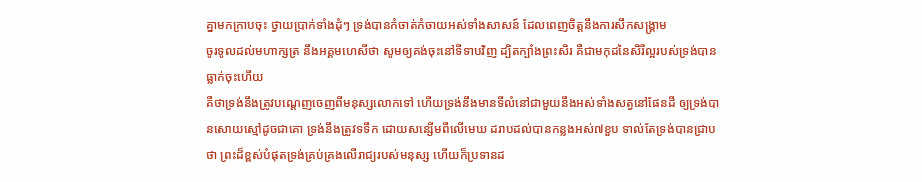គ្នាមកក្រាបចុះ ថ្វាយប្រាក់ទាំងដុំៗ ទ្រង់បានកំចាត់កំចាយអស់ទាំងសាសន៍ ដែលពេញចិត្តនឹងការសឹកសង្គ្រាម
ចូរទូលដល់មហាក្សត្រ នឹងអគ្គមហេសីថា សូមឲ្យគង់ចុះនៅទីទាបវិញ ដ្បិតក្បាំងព្រះសិរ គឺជាមកុដនៃសិរីល្អរបស់ទ្រង់បានធ្លាក់ចុះហើយ
គឺថាទ្រង់នឹងត្រូវបណ្តេញចេញពីមនុស្សលោកទៅ ហើយទ្រង់នឹងមានទីលំនៅជាមួយនឹងអស់ទាំងសត្វនៅផែនដី ឲ្យទ្រង់បានសោយស្មៅដូចជាគោ ទ្រង់នឹងត្រូវទទឹក ដោយសន្សើមពីលើមេឃ ដរាបដល់បានកន្លងអស់៧ខួប ទាល់តែទ្រង់បានជ្រាបថា ព្រះដ៏ខ្ពស់បំផុតទ្រង់គ្រប់គ្រងលើរាជ្យរបស់មនុស្ស ហើយក៏ប្រទានដ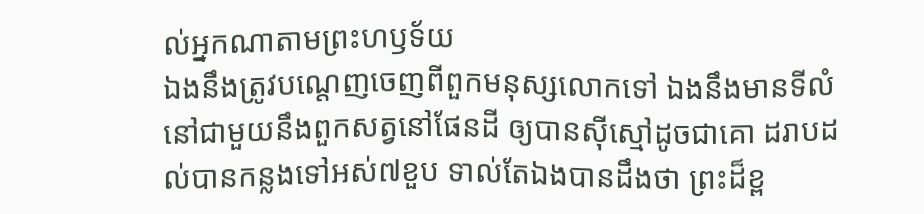ល់អ្នកណាតាមព្រះហឫទ័យ
ឯងនឹងត្រូវបណ្តេញចេញពីពួកមនុស្សលោកទៅ ឯងនឹងមានទីលំនៅជាមួយនឹងពួកសត្វនៅផែនដី ឲ្យបានស៊ីស្មៅដូចជាគោ ដរាបដល់បានកន្លងទៅអស់៧ខួប ទាល់តែឯងបានដឹងថា ព្រះដ៏ខ្ព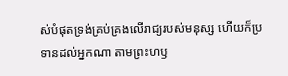ស់បំផុតទ្រង់គ្រប់គ្រងលើរាជ្យរបស់មនុស្ស ហើយក៏ប្រទានដល់អ្នកណា តាមព្រះហឫ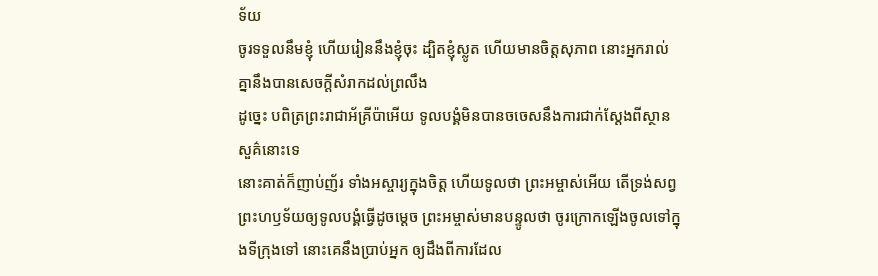ទ័យ
ចូរទទួលនឹមខ្ញុំ ហើយរៀននឹងខ្ញុំចុះ ដ្បិតខ្ញុំស្លូត ហើយមានចិត្តសុភាព នោះអ្នករាល់គ្នានឹងបានសេចក្ដីសំរាកដល់ព្រលឹង
ដូច្នេះ បពិត្រព្រះរាជាអ័គ្រីប៉ាអើយ ទូលបង្គំមិនបានចចេសនឹងការជាក់ស្តែងពីស្ថានសួគ៌នោះទេ
នោះគាត់ក៏ញាប់ញ័រ ទាំងអស្ចារ្យក្នុងចិត្ត ហើយទូលថា ព្រះអម្ចាស់អើយ តើទ្រង់សព្វព្រះហឫទ័យឲ្យទូលបង្គំធ្វើដូចម្តេច ព្រះអម្ចាស់មានបន្ទូលថា ចូរក្រោកឡើងចូលទៅក្នុងទីក្រុងទៅ នោះគេនឹងប្រាប់អ្នក ឲ្យដឹងពីការដែល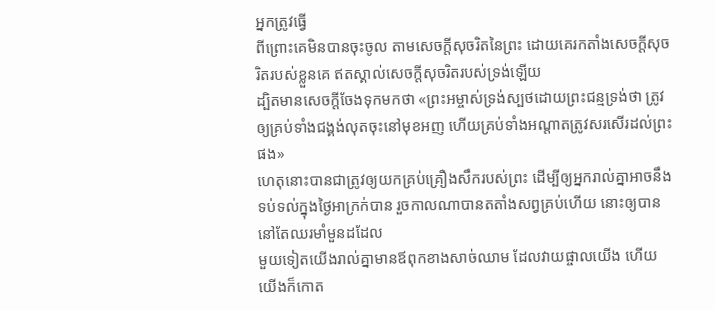អ្នកត្រូវធ្វើ
ពីព្រោះគេមិនបានចុះចូល តាមសេចក្ដីសុចរិតនៃព្រះ ដោយគេរកតាំងសេចក្ដីសុចរិតរបស់ខ្លួនគេ ឥតស្គាល់សេចក្ដីសុចរិតរបស់ទ្រង់ឡើយ
ដ្បិតមានសេចក្ដីចែងទុកមកថា «ព្រះអម្ចាស់ទ្រង់ស្បថដោយព្រះជន្មទ្រង់ថា ត្រូវឲ្យគ្រប់ទាំងជង្គង់លុតចុះនៅមុខអញ ហើយគ្រប់ទាំងអណ្តាតត្រូវសរសើរដល់ព្រះផង»
ហេតុនោះបានជាត្រូវឲ្យយកគ្រប់គ្រឿងសឹករបស់ព្រះ ដើម្បីឲ្យអ្នករាល់គ្នាអាចនឹងទប់ទល់ក្នុងថ្ងៃអាក្រក់បាន រួចកាលណាបានតតាំងសព្វគ្រប់ហើយ នោះឲ្យបាននៅតែឈរមាំមួនដដែល
មួយទៀតយើងរាល់គ្នាមានឪពុកខាងសាច់ឈាម ដែលវាយផ្ចាលយើង ហើយយើងក៏កោត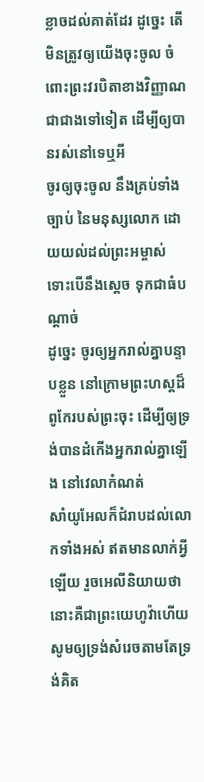ខ្លាចដល់គាត់ដែរ ដូច្នេះ តើមិនត្រូវឲ្យយើងចុះចូល ចំពោះព្រះវរបិតាខាងវិញ្ញាណជាជាងទៅទៀត ដើម្បីឲ្យបានរស់នៅទេឬអី
ចូរឲ្យចុះចូល នឹងគ្រប់ទាំងច្បាប់ នៃមនុស្សលោក ដោយយល់ដល់ព្រះអម្ចាស់ ទោះបើនឹងស្តេច ទុកជាធំបណ្តាច់
ដូច្នេះ ចូរឲ្យអ្នករាល់គ្នាបន្ទាបខ្លួន នៅក្រោមព្រះហស្តដ៏ពូកែរបស់ព្រះចុះ ដើម្បីឲ្យទ្រង់បានដំកើងអ្នករាល់គ្នាឡើង នៅវេលាកំណត់
សាំយូអែលក៏ជំរាបដល់លោកទាំងអស់ ឥតមានលាក់អ្វីឡើយ រួចអេលីនិយាយថា នោះគឺជាព្រះយេហូវ៉ាហើយ សូមឲ្យទ្រង់សំរេចតាមតែទ្រង់គិត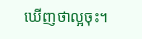ឃើញថាល្អចុះ។